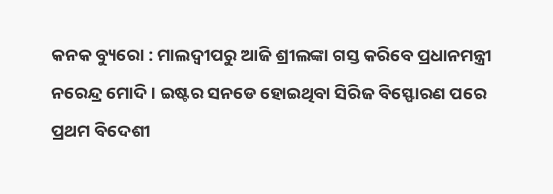କନକ ବ୍ୟୁରୋ : ମାଲଦ୍ୱୀପରୁ ଆଜି ଶ୍ରୀଲଙ୍କା ଗସ୍ତ କରିବେ ପ୍ରଧାନମନ୍ତ୍ରୀ ନରେନ୍ଦ୍ର ମୋଦି । ଇଷ୍ଟର ସନଡେ ହୋଇଥିବା ସିରିଜ ବିସ୍ଫୋରଣ ପରେ ପ୍ରଥମ ବିଦେଶୀ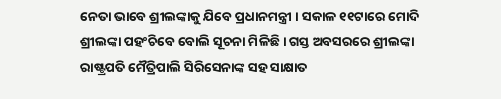ନେତା ଭାବେ ଶ୍ରୀଲଙ୍କାକୁ ଯିବେ ପ୍ରଧାନମନ୍ତ୍ରୀ । ସକାଳ ୧୧ଟାରେ ମୋଦି ଶ୍ରୀଲଙ୍କା ପହଂଚିବେ ବୋଲି ସୂଚନା ମିଳିଛି । ଗସ୍ତ ଅବସରରେ ଶ୍ରୀଲଙ୍କା ରାଷ୍ଟ୍ରପତି ମୈତ୍ରିପାଲି ସିରିସେନାଙ୍କ ସହ ସାକ୍ଷାତ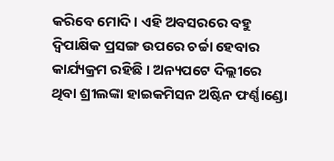କରିବେ ମୋଦି । ଏହି ଅବସରରେ ବହୁ ଦ୍ୱିପାକ୍ଷିକ ପ୍ରସଙ୍ଗ ଉପରେ ଚର୍ଚ୍ଚା ହେବାର କାର୍ଯ୍ୟକ୍ରମ ରହିଛି । ଅନ୍ୟପଟେ ଦିଲ୍ଲୀରେ ଥିବା ଶ୍ରୀଲଙ୍କା ହାଇକମିସନ ଅଷ୍ଟିନ ଫର୍ଣ୍ଣାଣ୍ଡୋ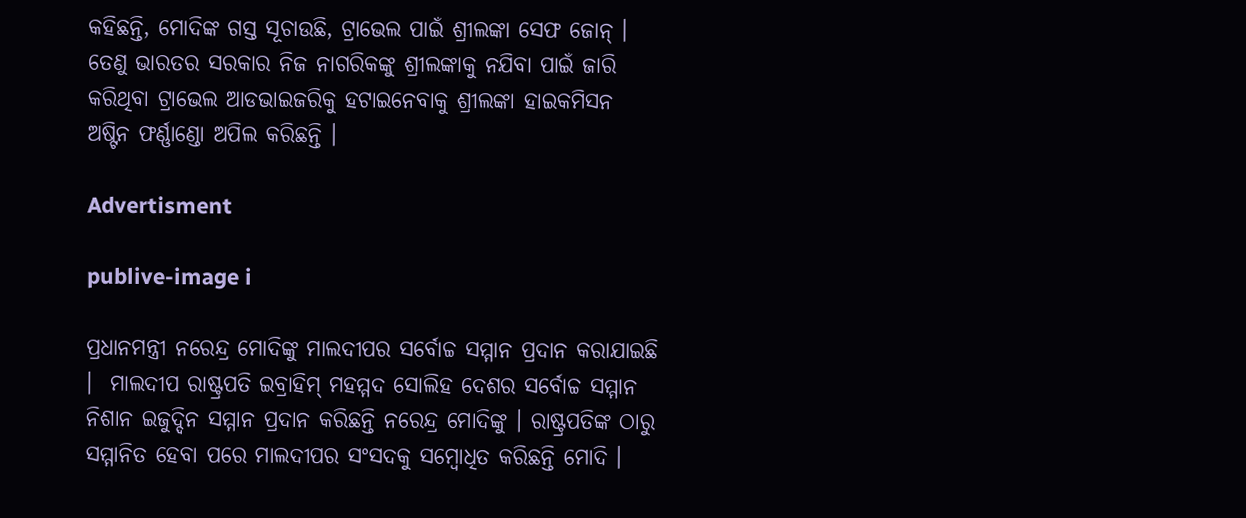କହିଛନ୍ତି, ମୋଦିଙ୍କ ଗସ୍ତ ସୂଚାଉଛି, ଟ୍ରାଭେଲ ପାଇଁ ଶ୍ରୀଲଙ୍କା ସେଫ ଜୋନ୍ । ତେଣୁ ଭାରତର ସରକାର ନିଜ ନାଗରିକଙ୍କୁ ଶ୍ରୀଲଙ୍କାକୁ ନଯିବା ପାଇଁ ଜାରି କରିଥିବା ଟ୍ରାଭେଲ ଆଡଭାଇଜରିକୁ ହଟାଇନେବାକୁ ଶ୍ରୀଲଙ୍କା ହାଇକମିସନ ଅଷ୍ଟିନ ଫର୍ଣ୍ଣାଣ୍ଡୋ ଅପିଲ କରିଛନ୍ତି ।

Advertisment

publive-image i

ପ୍ରଧାନମନ୍ତ୍ରୀ ନରେନ୍ଦ୍ର ମୋଦିଙ୍କୁ ମାଲଦୀପର ସର୍ବୋଚ୍ଚ ସମ୍ମାନ ପ୍ରଦାନ କରାଯାଇଛି ।  ମାଲଦୀପ ରାଷ୍ଟ୍ରପତି ଇବ୍ରାହିମ୍ ମହମ୍ମଦ ସୋଲିହ ଦେଶର ସର୍ବୋଚ୍ଚ ସମ୍ମାନ ନିଶାନ ଇଜୁଦ୍ଦିନ ସମ୍ମାନ ପ୍ରଦାନ କରିଛନ୍ତି ନରେନ୍ଦ୍ର ମୋଦିଙ୍କୁ । ରାଷ୍ଟ୍ରପତିଙ୍କ ଠାରୁ ସମ୍ମାନିତ ହେବା ପରେ ମାଲଦୀପର ସଂସଦକୁ ସମ୍ବୋଧିତ କରିଛନ୍ତି ମୋଦି ।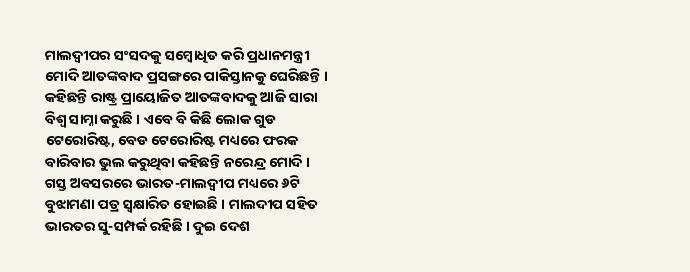ମାଲଦ୍ୱୀପର ସଂସଦକୁ ସମ୍ବୋଧିତ କରି ପ୍ରଧାନମନ୍ତ୍ରୀ ମୋଦି ଆତଙ୍କବାଦ ପ୍ରସଙ୍ଗରେ ପାକିସ୍ତାନକୁ ଘେରିଛନ୍ତି । କହିଛନ୍ତି ରାଷ୍ଟ୍ର ପ୍ରାୟୋଜିତ ଆତଙ୍କବାଦକୁ ଆଜି ସାରା ବିଶ୍ୱ ସାମ୍ନା କରୁଛି । ଏବେ ବି କିଛି ଲୋକ ଗୁଡ ଟେରୋରିଷ୍ଟ, ବେଡ ଟେରୋରିଷ୍ଟ ମଧ୍ୟରେ ଫରକ ବାରିବାର ଭୁଲ କରୁଥିବା କହିଛନ୍ତି ନରେନ୍ଦ୍ର ମୋଦି । ଗସ୍ତ ଅବସରରେ ଭାରତ-ମାଲଦ୍ୱୀପ ମଧ୍ୟରେ ୬ଟି ବୁଝାମଣା ପତ୍ର ସ୍ୱକ୍ଷାରିତ ହୋଇଛି । ମାଲଦୀପ ସହିତ ଭାରତର ସୁ-ସମ୍ପର୍କ ରହିଛି । ଦୁଇ ଦେଶ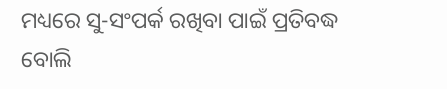ମଧ୍ୟରେ ସୁ-ସଂପର୍କ ରଖିବା ପାଇଁ ପ୍ରତିବଦ୍ଧ ବୋଲି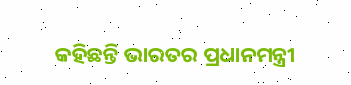କହିଛନ୍ତି ଭାରତର ପ୍ରଧାନମନ୍ତ୍ରୀ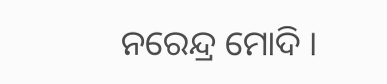ନରେନ୍ଦ୍ର ମୋଦି ।